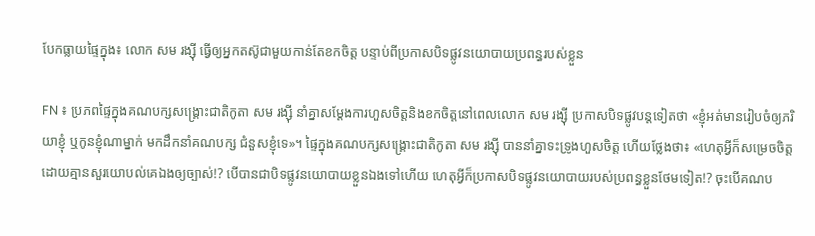បែកធ្លាយផ្ទៃក្នុង៖ លោក សម រង្ស៊ី ធ្វើឲ្យអ្នកតស៊ូជាមួយកាន់តែខកចិត្ត បន្ទាប់ពីប្រកាសបិទផ្លូវនយោបាយប្រពន្ធរបស់ខ្លួន

FN ៖ ប្រភពផ្ទៃក្នុងគណបក្សសង្គ្រោះជាតិកូតា សម រង្ស៊ី នាំគ្នាសម្តែងការហួសចិត្តនិងខកចិត្តនៅពេលលោក សម រង្ស៊ី ប្រកាសបិទផ្លូវបន្តទៀតថា «ខ្ញុំអត់មានរៀបចំឲ្យភរិយាខ្ញុំ ឬកូនខ្ញុំណាម្នាក់ មកដឹកនាំគណបក្ស ជំនួសខ្ញុំទេ»។ ផ្ទៃក្នុងគណបក្សសង្គ្រោះជាតិកូតា សម រង្ស៊ី បាននាំគ្នាទះទ្រូងហួសចិត្ត ហើយថ្លែងថា៖ «ហេតុអ្វីក៏សម្រេចចិត្តដោយគ្មានសួរយោបល់គេឯងឲ្យច្បាស់!? បើបានជាបិទផ្លូវនយោបាយខ្លួនឯងទៅហើយ ហេតុអ្វីក៏ប្រកាសបិទផ្លូវនយោបាយរបស់ប្រពន្ធខ្លួនថែមទៀត!? ចុះបើគណប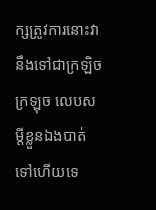ក្សត្រូវការនោះវានឹងទៅជាក្រឡិច ក្រឡុច លេបសម្តីខ្លួនឯងបាត់ទៅហើយទេ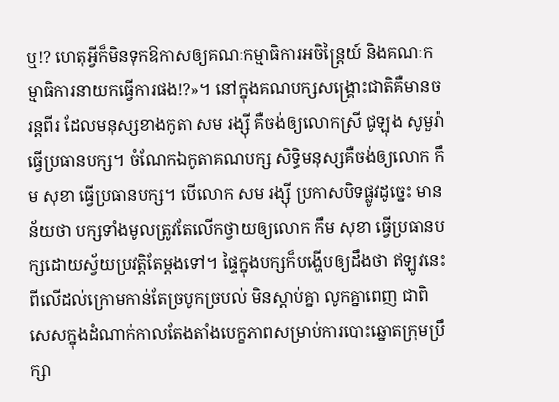ឬ!? ហេតុអ្វីក៏មិនទុកឱកាសឲ្យគណៈកម្មាធិការអចិន្ត្រៃយ៍ និងគណៈកម្មាធិការនាយកធ្វើការផង!?»។ នៅក្នុងគណបក្សសង្គ្រោះជាតិគឺមានចរន្តពីរ ដែលមនុស្សខាងកូតា សម រង្ស៊ី គឺចង់ឲ្យលោកស្រី ជូឡុង សូមួរ៉ា ធ្វើប្រធានបក្ស។ ចំណែកឯកូតាគណបក្ស សិទ្ធិមនុស្សគឺចង់ឲ្យលោក កឹម សុខា ធ្វើប្រធានបក្ស។ បើលោក សម រង្ស៊ី ប្រកាសបិទផ្លូវដូច្នេះ មានន័យថា បក្សទាំងមូលត្រូវតែលើកថ្វាយឲ្យលោក កឹម សុខា ធ្វើប្រធានបក្សដោយស្វ័យប្រវត្តិតែម្តងទៅ។ ផ្ទៃក្នុងបក្សក៏បង្ហើបឲ្យដឹងថា ឥឡូវនេះពីលើដល់ក្រោមកាន់តែច្របូកច្របល់ មិនស្តាប់គ្នា លូកគ្នាពេញ ជាពិសេសក្នុងដំណាក់កាលតែងតាំងបេក្ខភាពសម្រាប់ការបោះឆ្នោតក្រុមប្រឹក្សា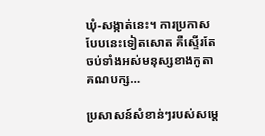ឃុំ-សង្កាត់នេះ។ ការប្រកាសបែបនេះទៀតសោត គឺស្ទើរតែចប់ទាំងអស់មនុស្សខាងកូតាគណបក្ស…

ប្រសាសន៍សំខាន់ៗរបស់សម្តេ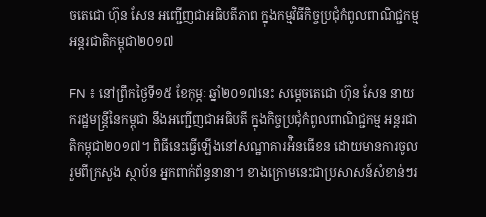ចតេជោ ហ៊ុន សែន អញ្ជើញជាអធិបតីភាព ក្នុងកម្មវិធីកិច្ចប្រជុំកំពូលពាណិជ្ជកម្មអន្តរជាតិកម្ពុជា២០១៧

FN ៖ នៅព្រឹកថ្ងៃទី១៥ ខែកុម្ភៈ ឆ្នាំ២០១៧នេះ សម្តេចតេជោ ហ៊ុន សែន នាយករដ្ឋមន្រ្តីនៃកម្ពុជា នឹងអញ្ជើញជាអធិបតី ក្នុងកិច្ចប្រជុំកំពូលពាណិជ្ជកម្ម អន្តរជាតិកម្ពុជា២០១៧។ ពិធីនេះធ្វើឡើងនៅសណ្ឋាគារអ៉ិនធើខន ដោយមានការចូលរួមពីក្រសួង ស្ថាប័ន អ្នកពាក់ព័ន្ធនានា។ ខាងក្រោមនេះជាប្រសាសន៍សំខាន់ៗរ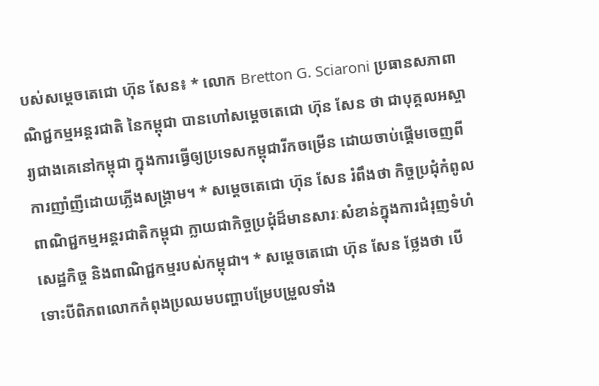បស់សម្តេចតេជោ ហ៊ុន សែន៖ * លោក Bretton G. Sciaroni ប្រធានសភាពាណិជ្ជកម្មអន្តរជាតិ នៃកម្ពុជា បានហៅសម្តេចតេជោ ហ៊ុន សែន ថា ជាបុគ្គលអស្ចារ្យជាងគេនៅកម្ពុជា ក្នុងការធ្វើឲ្យប្រទេសកម្ពុជារីកចម្រើន ដោយចាប់ផ្តើមចេញពីការញាំញីដោយភ្លើងសង្រ្គាម។ * សម្តេចតេជោ ហ៊ុន សែន រំពឹងថា កិច្ចប្រជុំកំពូលពាណិជ្ជកម្មអន្តរជាតិកម្ពុជា ក្លាយជាកិច្ចប្រជុំដ៏មានសារៈសំខាន់ក្នុងការជំរុញទំហំសេដ្ឋកិច្ច និងពាណិជ្ជកម្មរបស់កម្ពុជា។ * សម្តេចតេជោ ហ៊ុន សែន ថ្លែងថា បើទោះបីពិភពលោកកំពុងប្រឈមបញ្ហាបម្រែបម្រួលទាំង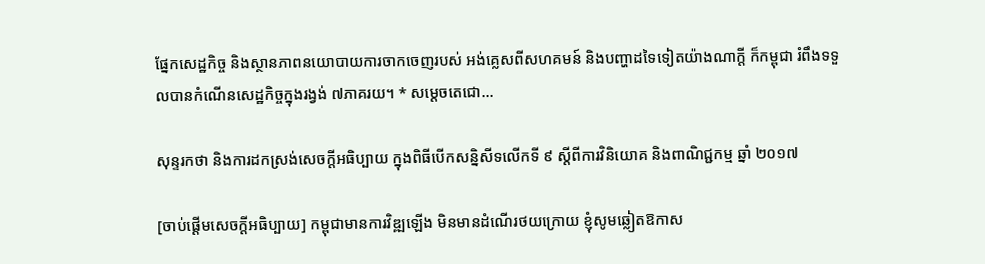ផ្នែកសេដ្ឋកិច្ច និងស្ថានភាពនយោបាយការចាកចេញរបស់ អង់គ្លេសពីសហគមន៍ និងបញ្ហាដទៃទៀតយ៉ាងណាក្តី ក៏កម្ពុជា រំពឹងទទួលបានកំណើនសេដ្ឋកិច្ចក្នុងរង្វង់ ៧ភាគរយ។ * សម្តេចតេជោ…

សុន្ទរកថា និងការដកស្រង់សេចក្តីអធិប្បាយ ក្នុងពិធីបើកសន្និសីទលើកទី ៩ ស្ដីពីការវិនិយោគ និងពាណិជ្ជកម្ម ឆ្នាំ ២០១៧

[ចាប់ផ្ដើមសេចក្ដីអធិប្បាយ] កម្ពុជាមានការវិឌ្ឍឡើង មិនមានដំណើរថយក្រោយ ខ្ញុំសូមឆ្លៀតឱកាស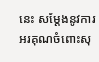នេះ សម្ដែងនូវការអរគុណចំពោះសុ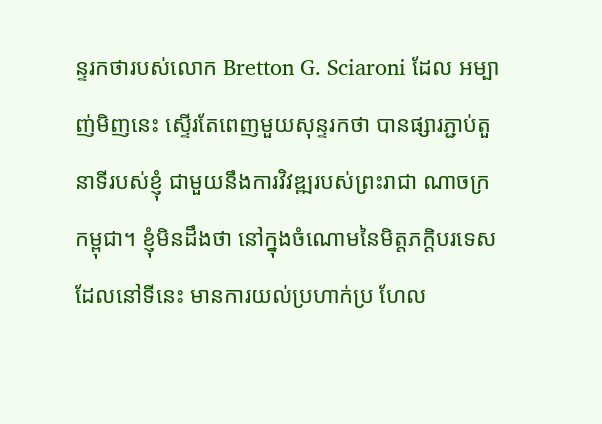ន្ទរកថារបស់លោក Bretton G. Sciaroni ដែល អម្បាញ់មិញនេះ ស្ទើរតែពេញមួយសុន្ទរកថា បានផ្សារភ្ជាប់តួនាទីរបស់ខ្ញុំ ជាមួយនឹងការវិវឌ្ឍរបស់ព្រះរាជា ណាចក្រកម្ពុជា។ ខ្ញុំមិនដឹងថា នៅក្នុងចំណោមនៃមិត្តភក្ដិបរទេសដែលនៅទីនេះ មានការយល់ប្រហាក់ប្រ ហែល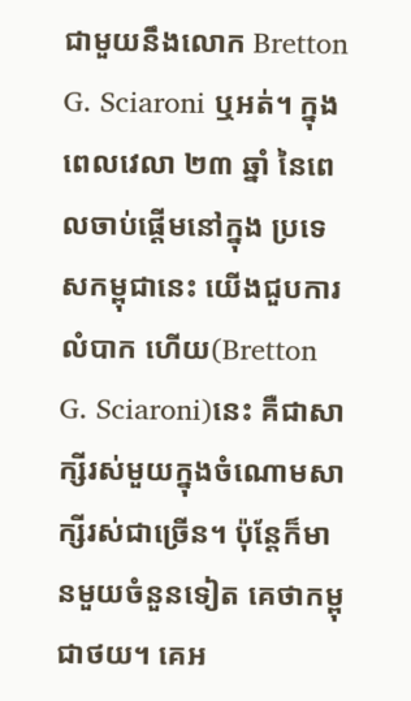ជាមួយនឹងលោក Bretton G. Sciaroni ឬអត់។ ក្នុងពេលវេលា ២៣ ឆ្នាំ នៃពេលចាប់ផ្ដើមនៅក្នុង ប្រទេសកម្ពុជានេះ យើងជួបការលំបាក ហើយ(Bretton G. Sciaroni)នេះ គឺជាសាក្សីរស់មួយក្នុងចំណោមសាក្សីរស់ជាច្រើន។ ប៉ុន្តែក៏មានមួយចំនួនទៀត គេថាកម្ពុជាថយ។ គេអ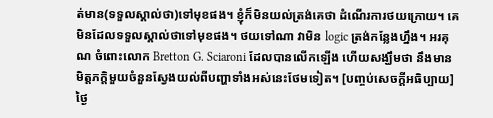ត់មាន(ទទួលស្គាល់ថា)ទៅមុខផង។ ខ្ញុំក៏មិនយល់ត្រង់គេថា ដំណើរការថយក្រោយ។ គេមិនដែលទទួលស្គាល់ថាទៅមុខផង។ ថយទៅណា វាមិន logic ត្រង់កន្លែងហ្នឹង។ អរគុណ ចំពោះលោក Bretton G. Sciaroni ដែលបានលើកឡើង ហើយសង្ឃឹមថា នឹងមានមិត្តភក្ដិមួយចំនួនស្វែងយល់ពីបញ្ហាទាំងអស់នេះថែមទៀត។ [បញ្ចប់សេចក្ដីអធិប្បាយ] ថ្ងៃ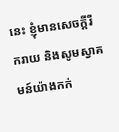នេះ ខ្ញុំមានសេចក្តីរីករាយ និងសូមស្វាគមន៍យ៉ាងកក់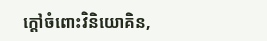ក្តៅចំពោះវិនិយោគិន,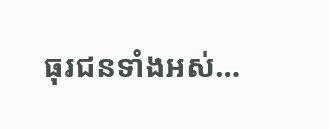ធុរជនទាំងអស់…